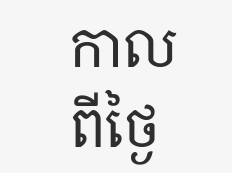កាលពីថ្ងៃ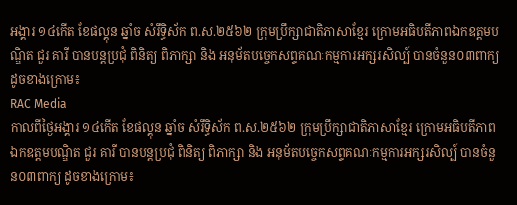អង្គារ ១៤កើត ខែផល្គុន ឆ្នាំច សំរឹទ្ធិស័ក ព.ស.២៥៦២ ក្រុមប្រឹក្សាជាតិភាសាខ្មែរ ក្រោមអធិបតីភាពឯកឧត្តមបណ្ឌិត ជួរ គារី បានបន្តប្រជុំ ពិនិត្យ ពិភាក្សា និង អនុម័តបច្ចេកសព្ទគណៈកម្មការអក្សរសិល្ប៍ បានចំនួន០៣ពាក្យ ដូចខាងក្រោម៖
RAC Media
កាលពីថ្ងៃអង្គារ ១៤កើត ខែផល្គុន ឆ្នាំច សំរឹទ្ធិស័ក ព.ស.២៥៦២ ក្រុមប្រឹក្សាជាតិភាសាខ្មែរ ក្រោមអធិបតីភាពឯកឧត្តមបណ្ឌិត ជួរ គារី បានបន្តប្រជុំ ពិនិត្យ ពិភាក្សា និង អនុម័តបច្ចេកសព្ទគណៈកម្មការអក្សរសិល្ប៍ បានចំនួន០៣ពាក្យ ដូចខាងក្រោម៖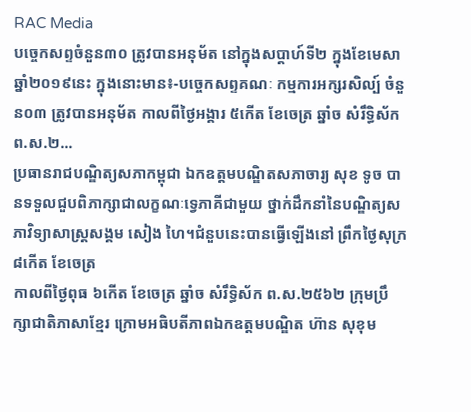RAC Media
បច្ចេកសព្ទចំនួន៣០ ត្រូវបានអនុម័ត នៅក្នុងសប្តាហ៍ទី២ ក្នុងខែមេសា ឆ្នាំ២០១៩នេះ ក្នុងនោះមាន៖-បច្ចេកសព្ទគណៈ កម្មការអក្សរសិល្ប៍ ចំនួន០៣ ត្រូវបានអនុម័ត កាលពីថ្ងៃអង្គារ ៥កើត ខែចេត្រ ឆ្នាំច សំរឹទ្ធិស័ក ព.ស.២...
ប្រធានរាជបណ្ឌិត្យសភាកម្ពុជា ឯកឧត្តមបណ្ឌិតសភាចារ្យ សុខ ទូច បានទទួលជួបពិភាក្សាជាលក្ខណៈទ្វេភាគីជាមួយ ថ្នាក់ដឹកនាំនៃបណ្ឌិត្យសភាវិទ្យាសាស្ដ្រសង្គម សៀង ហៃ។ជំនួបនេះបានធ្វើឡើងនៅ ព្រឹកថ្ងៃសុក្រ ៨កើត ខែចេត្រ
កាលពីថ្ងៃពុធ ៦កេីត ខែចេត្រ ឆ្នាំច សំរឹទ្ធិស័ក ព.ស.២៥៦២ ក្រុមប្រឹក្សាជាតិភាសាខ្មែរ ក្រោមអធិបតីភាពឯកឧត្តមបណ្ឌិត ហ៊ាន សុខុម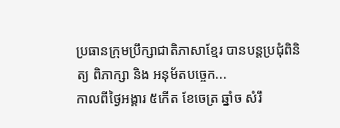ប្រធានក្រុមប្រឹក្សាជាតិភាសាខ្មែរ បានបន្តប្រជុំពិនិត្យ ពិភាក្សា និង អនុម័តបច្ចេក...
កាលពីថ្ងៃអង្គារ ៥កេីត ខែចេត្រ ឆ្នាំច សំរឹ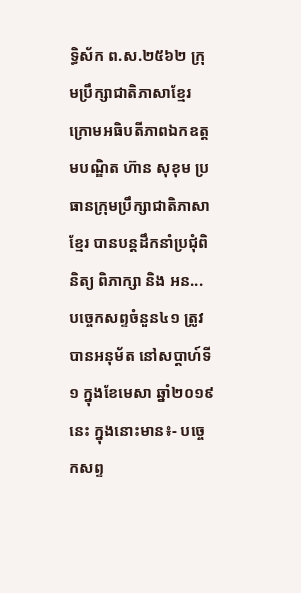ទ្ធិស័ក ព.ស.២៥៦២ ក្រុមប្រឹក្សាជាតិភាសាខ្មែរ ក្រោមអធិបតីភាពឯកឧត្តមបណ្ឌិត ហ៊ាន សុខុម ប្រធានក្រុមប្រឹក្សាជាតិភាសាខ្មែរ បានបន្តដឹកនាំប្រជុំពិនិត្យ ពិភាក្សា និង អន...
បច្ចេកសព្ទចំនួន៤១ ត្រូវបានអនុម័ត នៅសប្តាហ៍ទី១ ក្នុងខែមេសា ឆ្នាំ២០១៩នេះ ក្នុងនោះមាន៖- បច្ចេកសព្ទ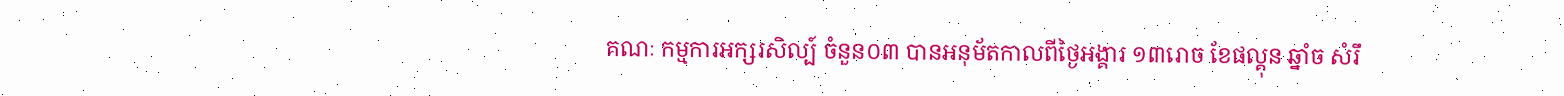គណៈ កម្មការអក្សរសិល្ប៍ ចំនួន០៣ បានអនុម័តកាលពីថ្ងៃអង្គារ ១៣រោច ខែផល្គុន ឆ្នាំច សំរឹ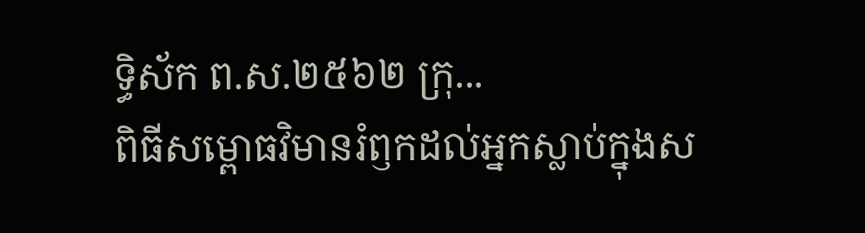ទ្ធិស័ក ព.ស.២៥៦២ ក្រុ...
ពិធីសម្ពោធវិមានរំឭកដល់អ្នកស្លាប់ក្នុងស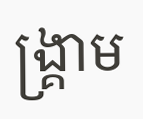ង្គ្រាម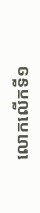លោកលើកទី១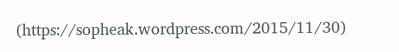(https://sopheak.wordpress.com/2015/11/30)